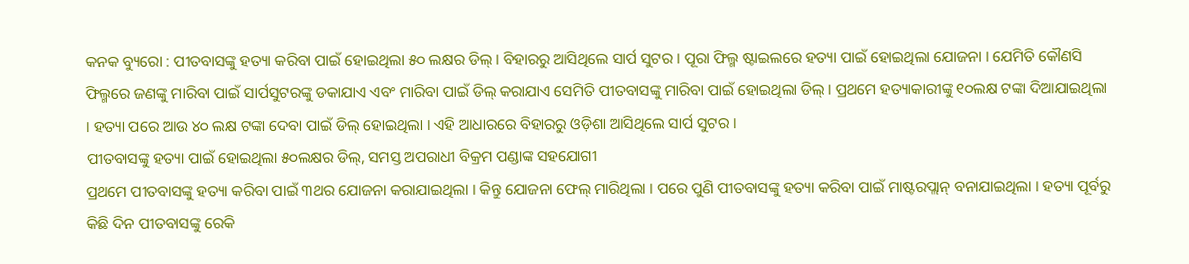କନକ ବ୍ୟୁରୋ : ପୀତବାସଙ୍କୁ ହତ୍ୟା କରିବା ପାଇଁ ହୋଇଥିଲା ୫୦ ଲକ୍ଷର ଡିଲ୍ । ବିହାରରୁ ଆସିଥିଲେ ସାର୍ପ ସୁଟର । ପୂରା ଫିଲ୍ମ ଷ୍ଟାଇଲରେ ହତ୍ୟା ପାଇଁ ହୋଇଥିଲା ଯୋଜନା । ଯେମିତି କୌଣସି ଫିଲ୍ମରେ ଜଣଙ୍କୁ ମାରିବା ପାଇଁ ସାର୍ପସୁଟରଙ୍କୁ ଡକାଯାଏ ଏବଂ ମାରିବା ପାଇଁ ଡିଲ୍ କରାଯାଏ ସେମିତି ପୀତବାସଙ୍କୁ ମାରିବା ପାଇଁ ହୋଇଥିଲା ଡିଲ୍ । ପ୍ରଥମେ ହତ୍ୟାକାରୀଙ୍କୁ ୧୦ଲକ୍ଷ ଟଙ୍କା ଦିଆଯାଇଥିଲା । ହତ୍ୟା ପରେ ଆଉ ୪୦ ଲକ୍ଷ ଟଙ୍କା ଦେବା ପାଇଁ ଡିଲ୍ ହୋଇଥିଲା । ଏହି ଆଧାରରେ ବିହାରରୁ ଓଡ଼ିଶା ଆସିଥିଲେ ସାର୍ପ ସୁଟର ।
ପୀତବାସଙ୍କୁ ହତ୍ୟା ପାଇଁ ହୋଇଥିଲା ୫୦ଲକ୍ଷର ଡିଲ୍, ସମସ୍ତ ଅପରାଧୀ ବିକ୍ରମ ପଣ୍ଡାଙ୍କ ସହଯୋଗୀ
ପ୍ରଥମେ ପୀତବାସଙ୍କୁ ହତ୍ୟା କରିବା ପାଇଁ ୩ଥର ଯୋଜନା କରାଯାଇଥିଲା । କିନ୍ତୁ ଯୋଜନା ଫେଲ୍ ମାରିଥିଲା । ପରେ ପୁଣି ପୀତବାସଙ୍କୁ ହତ୍ୟା କରିବା ପାଇଁ ମାଷ୍ଟରପ୍ଲାନ୍ ବନାଯାଇଥିଲା । ହତ୍ୟା ପୂର୍ବରୁ କିଛି ଦିନ ପୀତବାସଙ୍କୁ ରେକି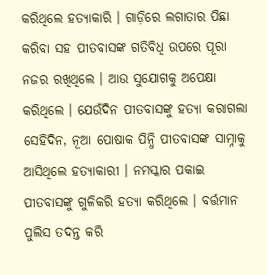କରିଥିଲେ ହତ୍ୟାକାରି । ଗାଡ଼ିରେ ଲଗାତାର ପିଛା କରିବା ସହ ପୀତବାସଙ୍କ ଗତିବିଧି ଉପରେ ପୂରା ନଜର ରଖିଥିଲେ । ଆଉ ସୁଯୋଗକୁ ଅପେକ୍ଷା କରିଥିଲେ । ଯେଉଁଦିନ ପୀତବାସଙ୍କୁ ହତ୍ୟା କରାଗଲା ସେହିଦିନ, ନୂଆ ପୋଷାକ ପିନ୍ଧି ପୀତବାସଙ୍କ ସାମ୍ନାକୁ ଆସିଥିଲେ ହତ୍ୟାକାରୀ । ନମସ୍କାର ପକାଇ ପୀତବାସଙ୍କୁ ଗୁଳିକରି ହତ୍ୟା କରିଥିଲେ । ବର୍ତ୍ତମାନ ପୁଲିସ ତଦନ୍ତ କରି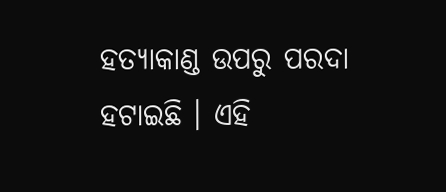ହତ୍ୟାକାଣ୍ଡ ଉପରୁ ପରଦା ହଟାଇଛି । ଏହି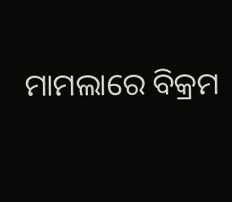ମାମଲାରେ ବିକ୍ରମ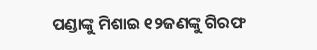ପଣ୍ଡାଙ୍କୁ ମିଶାଇ ୧୨ଜଣଙ୍କୁ ଗିରଫ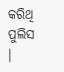କରିଥି ପୁଲିସ ।